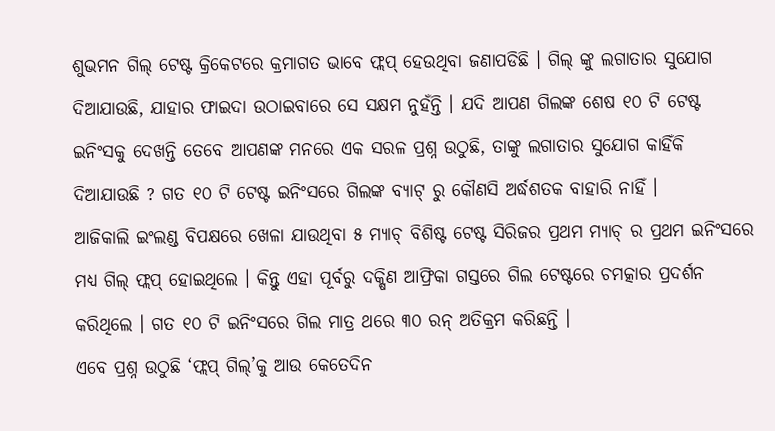ଶୁଭମନ ଗିଲ୍ ଟେଷ୍ଟ କ୍ରିକେଟରେ କ୍ରମାଗତ ଭାବେ ଫ୍ଲପ୍ ହେଉଥିବା ଜଣାପଡିଛି । ଗିଲ୍ ଙ୍କୁ ଲଗାତାର ସୁଯୋଗ ଦିଆଯାଉଛି, ଯାହାର ଫାଇଦା ଉଠାଇବାରେ ସେ ସକ୍ଷମ ନୁହଁନ୍ତି । ଯଦି ଆପଣ ଗିଲଙ୍କ ଶେଷ ୧୦ ଟି ଟେଷ୍ଟ ଇନିଂସକୁ ଦେଖନ୍ତି ତେବେ ଆପଣଙ୍କ ମନରେ ଏକ ସରଳ ପ୍ରଶ୍ନ ଉଠୁଛି, ତାଙ୍କୁ ଲଗାତାର ସୁଯୋଗ କାହିଁକି ଦିଆଯାଉଛି ? ଗତ ୧୦ ଟି ଟେଷ୍ଟ ଇନିଂସରେ ଗିଲଙ୍କ ବ୍ୟାଟ୍ ରୁ କୌଣସି ଅର୍ଦ୍ଧଶତକ ବାହାରି ନାହିଁ ।
ଆଜିକାଲି ଇଂଲଣ୍ଡ ବିପକ୍ଷରେ ଖେଳା ଯାଉଥିବା ୫ ମ୍ୟାଚ୍ ବିଶିଷ୍ଟ ଟେଷ୍ଟ ସିରିଜର ପ୍ରଥମ ମ୍ୟାଚ୍ ର ପ୍ରଥମ ଇନିଂସରେ ମଧ୍ୟ ଗିଲ୍ ଫ୍ଲପ୍ ହୋଇଥିଲେ । କିନ୍ତୁ ଏହା ପୂର୍ବରୁ ଦକ୍ଷିଣ ଆଫ୍ରିକା ଗସ୍ତରେ ଗିଲ ଟେଷ୍ଟରେ ଚମତ୍କାର ପ୍ରଦର୍ଶନ କରିଥିଲେ । ଗତ ୧୦ ଟି ଇନିଂସରେ ଗିଲ ମାତ୍ର ଥରେ ୩୦ ରନ୍ ଅତିକ୍ରମ କରିଛନ୍ତି ।
ଏବେ ପ୍ରଶ୍ନ ଉଠୁଛି ‘ଫ୍ଲପ୍ ଗିଲ୍’କୁ ଆଉ କେତେଦିନ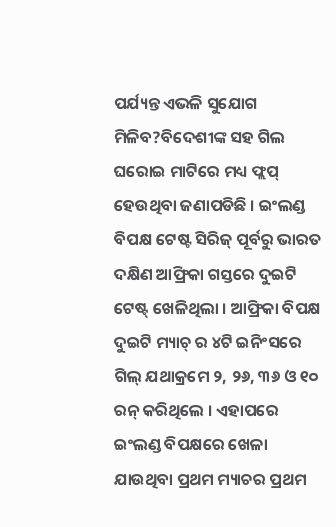ପର୍ଯ୍ୟନ୍ତ ଏଭଳି ସୁଯୋଗ ମିଳିବ?ବିଦେଶୀଙ୍କ ସହ ଗିଲ ଘରୋଇ ମାଟିରେ ମଧ୍ୟ ଫ୍ଲପ୍ ହେଉଥିବା ଜଣାପଡିଛି । ଇଂଲଣ୍ଡ ବିପକ୍ଷ ଟେଷ୍ଟ ସିରିଜ୍ ପୂର୍ବରୁ ଭାରତ ଦକ୍ଷିଣ ଆଫ୍ରିକା ଗସ୍ତରେ ଦୁଇଟି ଟେଷ୍ଟ୍ ଖେଳିଥିଲା । ଆଫ୍ରିକା ବିପକ୍ଷ ଦୁଇଟି ମ୍ୟାଚ୍ ର ୪ଟି ଇନିଂସରେ ଗିଲ୍ ଯଥାକ୍ରମେ ୨, ୨୬, ୩୬ ଓ ୧୦ ରନ୍ କରିଥିଲେ । ଏହାପରେ ଇଂଲଣ୍ଡ ବିପକ୍ଷରେ ଖେଳା ଯାଉଥିବା ପ୍ରଥମ ମ୍ୟାଚର ପ୍ରଥମ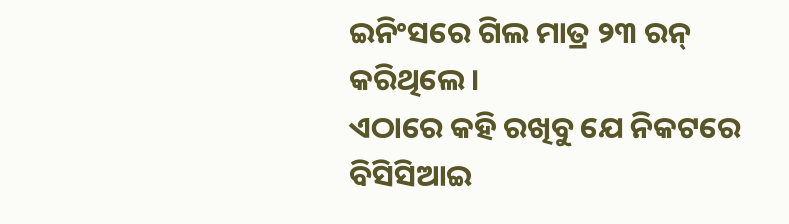ଇନିଂସରେ ଗିଲ ମାତ୍ର ୨୩ ରନ୍ କରିଥିଲେ ।
ଏଠାରେ କହି ରଖିବୁ ଯେ ନିକଟରେ ବିସିସିଆଇ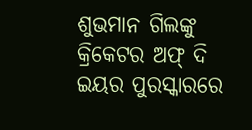ଶୁଭମାନ ଗିଲଙ୍କୁ କ୍ରିକେଟର ଅଫ୍ ଦି ଇୟର ପୁରସ୍କାରରେ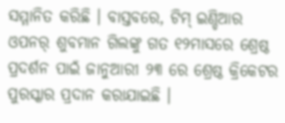ସମ୍ମାନିତ କରିଛି । ବାସ୍ତବରେ, ଟିମ୍ ଇଣ୍ଡିଆର ଓପନର୍ ଶୁବମାନ ଗିଲଙ୍କୁ ଗତ ୧୨ମାସରେ ଶ୍ରେଷ୍ଠ ପ୍ରଦର୍ଶନ ପାଇଁ ଜାନୁଆରୀ ୨୩ ରେ ଶ୍ରେଷ୍ଠ କ୍ରିକେଟର ପୁରସ୍କାର ପ୍ରଦାନ କରାଯାଇଛି ।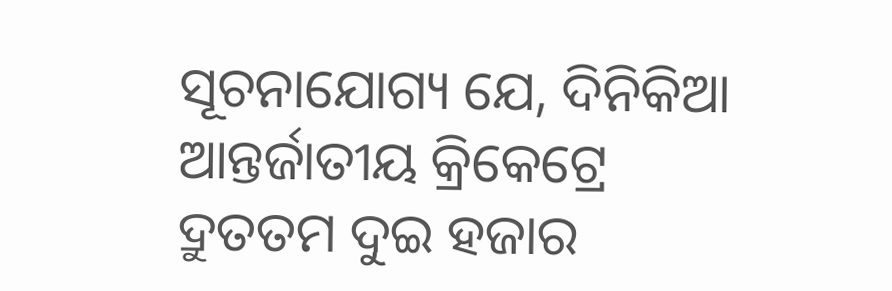ସୂଚନାଯୋଗ୍ୟ ଯେ, ଦିନିକିଆ ଆନ୍ତର୍ଜାତୀୟ କ୍ରିକେଟ୍ରେ ଦ୍ରୁତତମ ଦୁଇ ହଜାର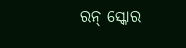ରନ୍ ସ୍କୋର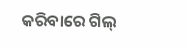କରିବାରେ ଗିଲ୍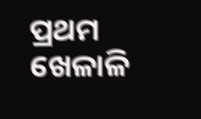ପ୍ରଥମ ଖେଳାଳି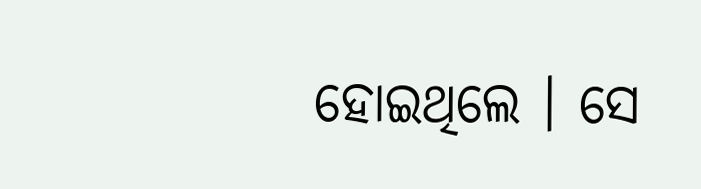ହୋଇଥିଲେ । ସେ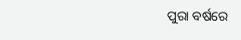ପୁରା ବର୍ଷରେ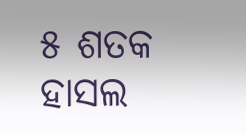୫ ଶତକ ହାସଲ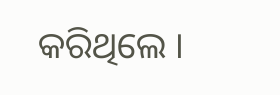କରିଥିଲେ ।